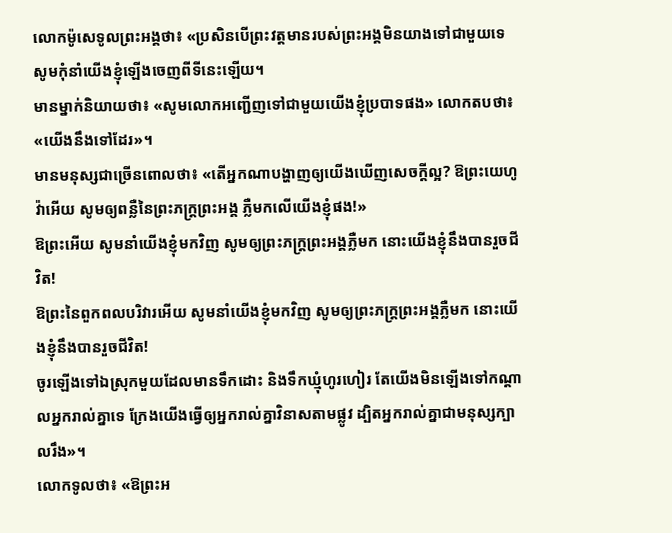លោកម៉ូសេទូលព្រះអង្គថា៖ «ប្រសិនបើព្រះវត្តមានរបស់ព្រះអង្គមិនយាងទៅជាមួយទេ សូមកុំនាំយើងខ្ញុំឡើងចេញពីទីនេះឡើយ។
មានម្នាក់និយាយថា៖ «សូមលោកអញ្ជើញទៅជាមួយយើងខ្ញុំប្របាទផង» លោកតបថា៖ «យើងនឹងទៅដែរ»។
មានមនុស្សជាច្រើនពោលថា៖ «តើអ្នកណាបង្ហាញឲ្យយើងឃើញសេចក្ដីល្អ? ឱព្រះយេហូវ៉ាអើយ សូមឲ្យពន្លឺនៃព្រះភក្ត្រព្រះអង្គ ភ្លឺមកលើយើងខ្ញុំផង!»
ឱព្រះអើយ សូមនាំយើងខ្ញុំមកវិញ សូមឲ្យព្រះភក្ត្រព្រះអង្គភ្លឺមក នោះយើងខ្ញុំនឹងបានរួចជីវិត!
ឱព្រះនៃពួកពលបរិវារអើយ សូមនាំយើងខ្ញុំមកវិញ សូមឲ្យព្រះភក្ត្រព្រះអង្គភ្លឺមក នោះយើងខ្ញុំនឹងបានរួចជីវិត!
ចូរឡើងទៅឯស្រុកមួយដែលមានទឹកដោះ និងទឹកឃ្មុំហូរហៀរ តែយើងមិនឡើងទៅកណ្ដាលអ្នករាល់គ្នាទេ ក្រែងយើងធ្វើឲ្យអ្នករាល់គ្នាវិនាសតាមផ្លូវ ដ្បិតអ្នករាល់គ្នាជាមនុស្សក្បាលរឹង»។
លោកទូលថា៖ «ឱព្រះអ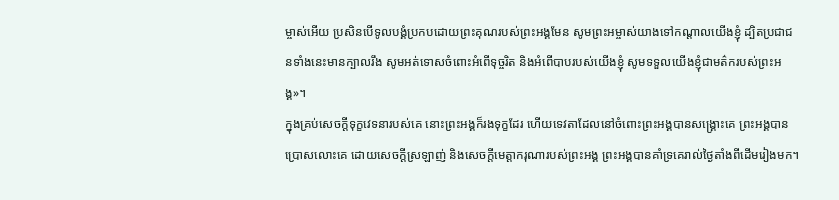ម្ចាស់អើយ ប្រសិនបើទូលបង្គំប្រកបដោយព្រះគុណរបស់ព្រះអង្គមែន សូមព្រះអម្ចាស់យាងទៅកណ្ដាលយើងខ្ញុំ ដ្បិតប្រជាជនទាំងនេះមានក្បាលរឹង សូមអត់ទោសចំពោះអំពើទុច្ចរិត និងអំពើបាបរបស់យើងខ្ញុំ សូមទទួលយើងខ្ញុំជាមត៌ករបស់ព្រះអង្គ»។
ក្នុងគ្រប់សេចក្ដីទុក្ខវេទនារបស់គេ នោះព្រះអង្គក៏រងទុក្ខដែរ ហើយទេវតាដែលនៅចំពោះព្រះអង្គបានសង្គ្រោះគេ ព្រះអង្គបានប្រោសលោះគេ ដោយសេចក្ដីស្រឡាញ់ និងសេចក្ដីមេត្តាករុណារបស់ព្រះអង្គ ព្រះអង្គបានគាំទ្រគេរាល់ថ្ងៃតាំងពីដើមរៀងមក។